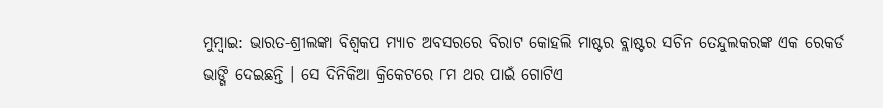ମୁମ୍ବାଇ: ଭାରତ-ଶ୍ରୀଲଙ୍କା ବିଶ୍ୱକପ ମ୍ୟାଚ ଅବସରରେ ବିରାଟ କୋହଲି ମାଷ୍ଟର ବ୍ଲାଷ୍ଟର ସଚିନ ତେନ୍ଦୁଲକରଙ୍କ ଏକ ରେକର୍ଡ ଭାଙ୍ଗି ଦେଇଛନ୍ତି । ସେ ଦିନିକିଆ କ୍ରିକେଟରେ ୮ମ ଥର ପାଇଁ ଗୋଟିଏ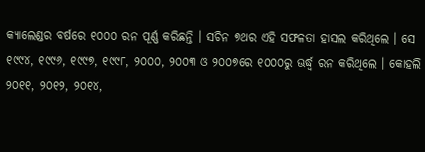କ୍ୟାଲେଣ୍ଡର ବର୍ଷରେ ୧୦୦୦ ରନ ପୂର୍ଣ୍ଣ କରିଛନ୍ତି । ସଚିନ ୭ଥର ଏହି ସଫଳତା ହାସଲ କରିଥିଲେ । ସେ ୧୯୯୪, ୧୯୯୬, ୧୯୯୭, ୧୯୯୮, ୨୦୦୦, ୨୦୦୩ ଓ ୨୦୦୭ରେ ୧୦୦୦ରୁ ଊର୍ଦ୍ଧ୍ୱ ରନ କରିଥିଲେ । କୋହଲି ୨୦୧୧, ୨୦୧୨, ୨୦୧୪,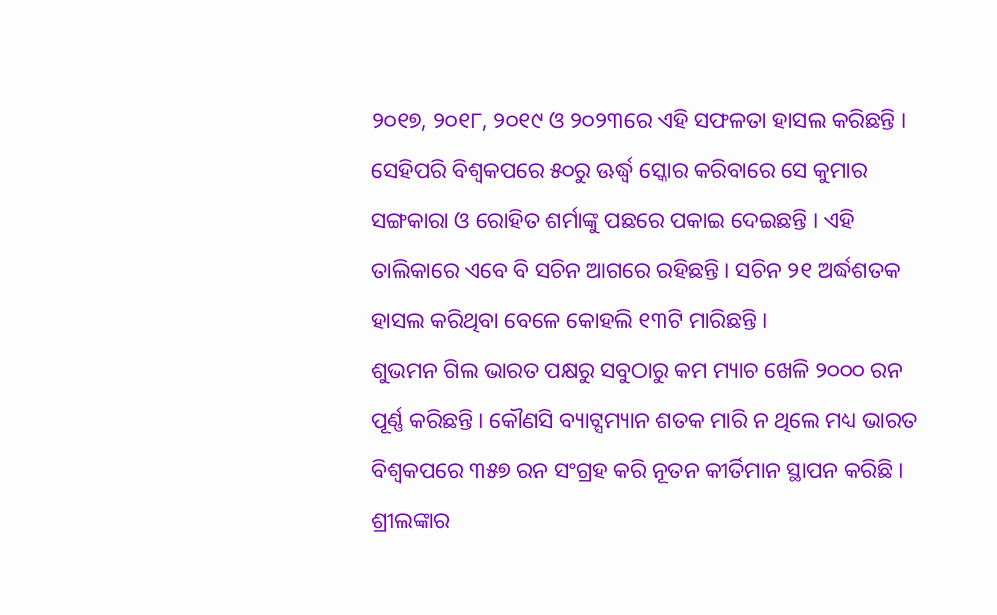୨୦୧୭, ୨୦୧୮, ୨୦୧୯ ଓ ୨୦୨୩ରେ ଏହି ସଫଳତା ହାସଲ କରିଛନ୍ତି ।
ସେହିପରି ବିଶ୍ୱକପରେ ୫୦ରୁ ଊର୍ଦ୍ଧ୍ୱ ସ୍କୋର କରିବାରେ ସେ କୁମାର ସଙ୍ଗକାରା ଓ ରୋହିତ ଶର୍ମାଙ୍କୁ ପଛରେ ପକାଇ ଦେଇଛନ୍ତି । ଏହି ତାଲିକାରେ ଏବେ ବି ସଚିନ ଆଗରେ ରହିଛନ୍ତି । ସଚିନ ୨୧ ଅର୍ଦ୍ଧଶତକ ହାସଲ କରିଥିବା ବେଳେ କୋହଲି ୧୩ଟି ମାରିଛନ୍ତି ।
ଶୁଭମନ ଗିଲ ଭାରତ ପକ୍ଷରୁ ସବୁଠାରୁ କମ ମ୍ୟାଚ ଖେଳି ୨୦୦୦ ରନ ପୂର୍ଣ୍ଣ କରିଛନ୍ତି । କୌଣସି ବ୍ୟାଟ୍ସମ୍ୟାନ ଶତକ ମାରି ନ ଥିଲେ ମଧ୍ୟ ଭାରତ ବିଶ୍ୱକପରେ ୩୫୭ ରନ ସଂଗ୍ରହ କରି ନୂତନ କୀର୍ତିମାନ ସ୍ଥାପନ କରିଛି । ଶ୍ରୀଲଙ୍କାର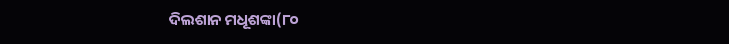ଦିଲଶାନ ମଧୂଶଙ୍କା(୮୦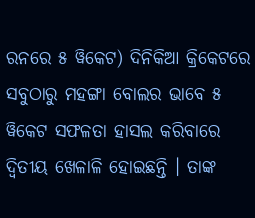ରନରେ ୫ ୱିକେଟ) ଦିନିକିଆ କ୍ରିକେଟରେ ସବୁଠାରୁ ମହଙ୍ଗା ବୋଲର ଭାବେ ୫ ୱିକେଟ ସଫଳତା ହାସଲ କରିବାରେ ଦ୍ୱିତୀୟ ଖେଳାଳି ହୋଇଛନ୍ତି । ତାଙ୍କ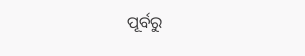ପୂର୍ବରୁ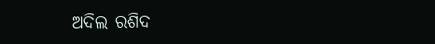ଅଦିଲ ରଶିଦ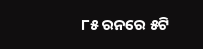୮୫ ରନରେ ୫ଟି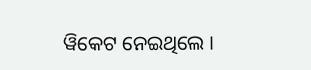ୱିକେଟ ନେଇଥିଲେ ।